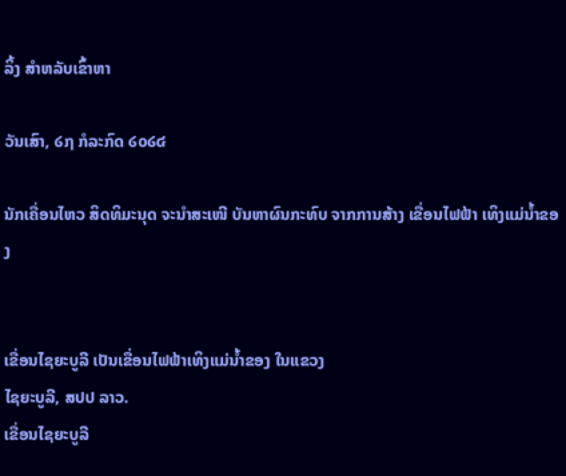ລິ້ງ ສຳຫລັບເຂົ້າຫາ

ວັນເສົາ, ໒໗ ກໍລະກົດ ໒໐໒໔

ນັກເຄື່ອນໄຫວ ສິດທິມະນຸດ ຈະນຳສະເໜີ ບັນຫາຜົນກະທົບ ຈາກການສ້າງ ເຂື່ອນໄຟຟ້າ ເທິງແມ່ນໍ້າຂອງ


ເຂື່ອນໄຊຍະບູລີ ເປັນເຂື່ອນໄຟຟ້າເທິງແມ່ນໍ້າຂອງ ໃນແຂວງ
ໄຊຍະບູລີ, ສປປ ລາວ.
ເຂື່ອນໄຊຍະບູລີ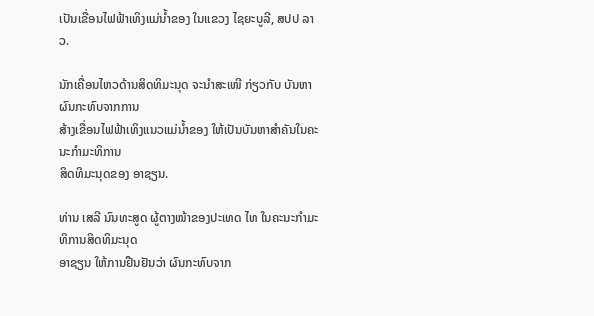ເປັນເຂື່ອນໄຟຟ້າເທິງແມ່ນໍ້າຂອງ ໃນແຂວງ ໄຊຍະບູລີ, ສປປ ລາວ.

ນັກເຄື່ອນໄຫວດ້ານສິດທິມະນຸດ ຈະນຳສະເໜີ ກ່ຽວກັບ ບັນຫາຜົນກະທົບຈາກການ
ສ້າງເຂື່ອນໄຟຟ້າເທິງແນວແມ່ນໍ້າຂອງ ໃຫ້ເປັນບັນຫາສຳຄັນໃນຄະນະກຳມະທິການ
ສິດທິມະນຸດຂອງ ອາຊຽນ.

ທ່ານ ເສລີ ນົນທະສູດ ຜູ້ຕາງໜ້າຂອງປະເທດ ໄທ ໃນຄະນະກຳມະທິການສິດທິມະນຸດ
ອາຊຽນ ໃຫ້ການຢືນຢັນວ່າ ຜົນກະທົບຈາກ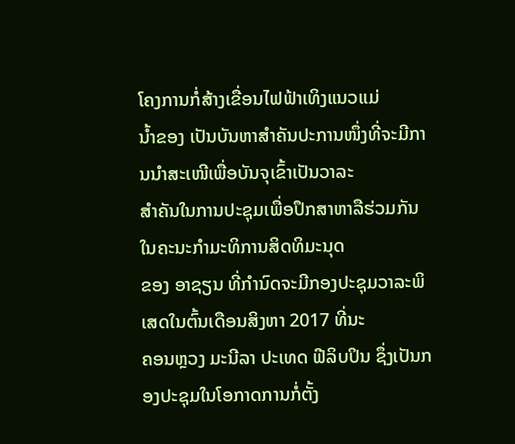ໂຄງການກໍ່ສ້າງເຂື່ອນໄຟຟ້າເທິງແນວແມ່
ນໍ້າຂອງ ເປັນບັນຫາສຳຄັນປະການໜຶ່ງທີ່ຈະມີການນຳສະເໜີເພື່ອບັນຈຸເຂົ້າເປັນວາລະ
ສຳຄັນໃນການປະຊຸມເພື່ອປຶກສາຫາລືຮ່ວມກັນ ໃນຄະນະກຳມະທິການສິດທິມະນຸດ
ຂອງ ອາຊຽນ ທີ່ກຳນົດຈະມີກອງປະຊຸມວາລະພິເສດໃນຕົ້ນເດືອນສິງຫາ 2017 ທີ່ນະ
ຄອນຫຼວງ ມະນີລາ ປະເທດ ຟີລິບປິນ ຊຶ່ງເປັນກອງປະຊຸມໃນໂອກາດການກໍ່ຕັ້ງ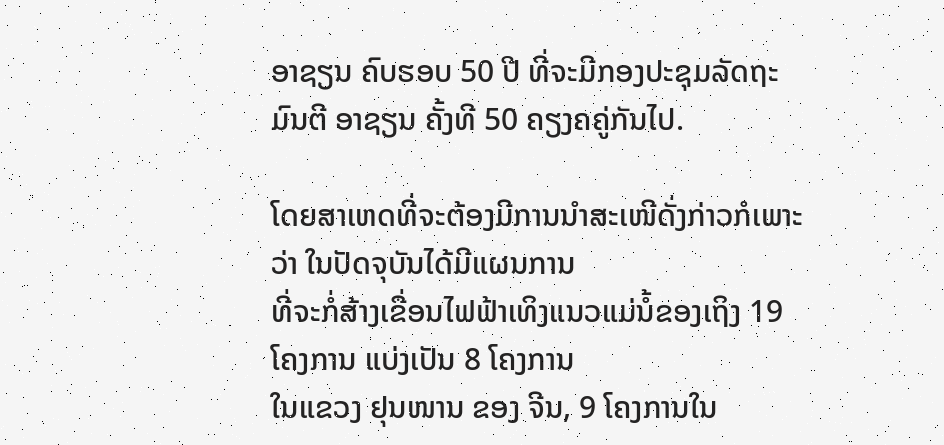ອາຊຽນ ຄົບຮອບ 50 ປີ ທີ່ຈະມີກອງປະຊຸມລັດຖະມົນຕີ ອາຊຽນ ຄັ້ງທີ 50 ຄຽງຄຄູ່ກັນໄປ.

ໂດຍສາເຫດທີ່ຈະຕ້ອງມີການນຳສະເໜີດັ່ງກ່າວກໍເພາະວ່າ ໃນປັດຈຸບັນໄດ້ມີແຜນການ
ທີ່ຈະກໍ່ສ້າງເຂື່ອນໄຟຟ້າເທິງແນວແມ່ນໍ້ຂອງເຖິງ 19 ໂຄງການ ແບ່ງເປັນ 8 ໂຄງການ
ໃນແຂວງ ຢຸນໜານ ຂອງ ຈີນ, 9 ໂຄງການໃນ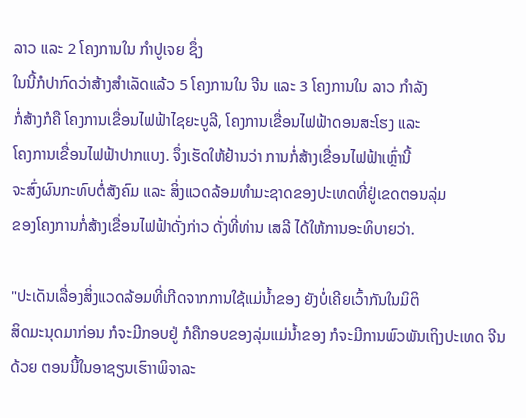ລາວ ແລະ 2 ໂຄງການໃນ ກຳປູເຈຍ ຊຶ່ງ
ໃນນີ້ກໍປາກົດວ່າສ້າງສຳເລັດແລ້ວ 5 ໂຄງການໃນ ຈີນ ແລະ 3 ໂຄງການໃນ ລາວ ກຳລັງ
ກໍ່ສ້າງກໍຄື ໂຄງການເຂື່ອນໄຟຟ້າໄຊຍະບູລີ, ໂຄງການເຂື່ອນໄຟຟ້າດອນສະໂຮງ ແລະ
ໂຄງການເຂື່ອນໄຟຟ້າປາກແບງ. ຈຶ່ງເຮັດໃຫ້ຢ້ານວ່າ ການກໍ່ສ້າງເຂື່ອນໄຟຟ້າເຫຼົ່ານີ້
ຈະສົ່ງຜົນກະທົບຕໍ່ສັງຄົມ ແລະ ສິ່ງແວດລ້ອມທຳມະຊາດຂອງປະເທດທີ່ຢູ່ເຂດຕອນລຸ່ມ
ຂອງໂຄງການກໍ່ສ້າງເຂື່ອນໄຟຟ້າດັ່ງກ່າວ ດັ່ງທີ່ທ່ານ ເສລີ ໄດ້ໃຫ້ການອະທິບາຍວ່າ.

"ປະເດັນເລື່ອງສິ່ງແວດລ້ອມທີ່ເກີດຈາກການໃຊ້ແມ່ນໍ້າຂອງ ຍັງບໍ່ເຄີຍເວົ້າກັນໃນມິຕິ
ສິດມະນຸດມາກ່ອນ ກໍຈະມີກອບຢູ່ ກໍຄືກອບຂອງລຸ່ມແມ່ນໍ້າຂອງ ກໍຈະມີການພົວພັນເຖິງປະເທດ ຈີນ ດ້ວຍ ຕອນນີ້ໃນອາຊຽນເຮົາາພິຈາລະ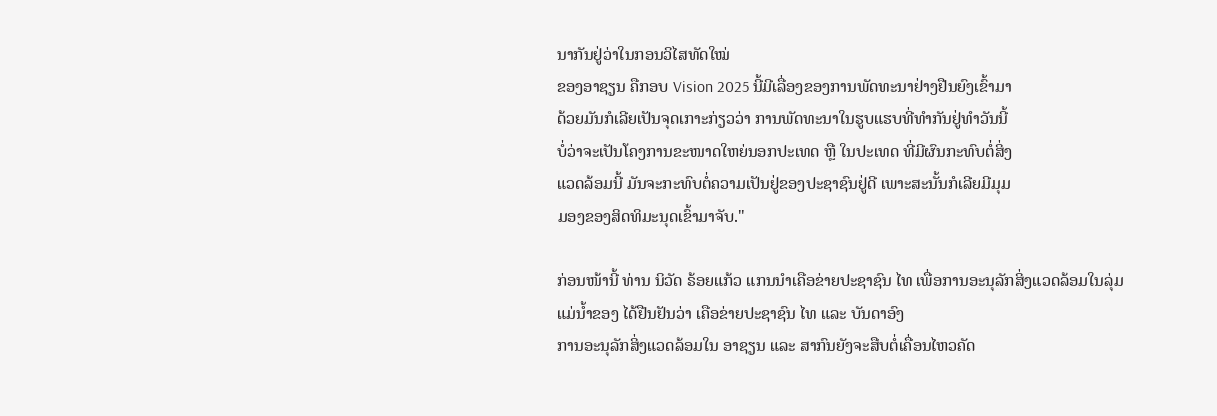ນາກັນຢູ່ວ່າໃນກອນວິໄສທັດໃໝ່
ຂອງອາຊຽນ ຄືກອບ Vision 2025 ນີ້ມີເລື່ອງຂອງການພັດທະນາຢ່າງຢືນຍົງເຂົ້າມາ
ດ້ວຍມັນກໍເລີຍເປັນຈຸດເກາະກ່ຽວວ່າ ການພັດທະນາໃນຮູບແຮບທີ່ທຳກັນຢູ່ທຳວັນນີ້
ບໍ່ວ່າຈະເປັນໂຄງການຂະໜາດໃຫຍ່ນອກປະເທດ ຫຼື ໃນປະເທດ ທີ່ມີຜົນກະທົບຕໍ່ສິ່ງ
ແວດລ້ອມນີ້ ມັນຈະກະທົບຕໍ່ຄວາມເປັນຢູ່ຂອງປະຊາຊົນຢູ່ດີ ເພາະສະນັ້ນກໍເລີຍມີມຸມ
ມອງຂອງສິດທິມະນຸດເຂົ້າມາຈັບ."

ກ່ອນໜ້ານີ້ ທ່ານ ນິວັດ ຣ້ອຍແກ້ວ ແກນນຳເຄືອຂ່າຍປະຊາຊົນ ໄທ ເພື່ອການອະນຸລັກສິ່ງແວດລ້ອມໃນລຸ່ມແມ່ນໍ້າຂອງ ໄດ້ຢືນຢັນວ່າ ເຄືອຂ່າຍປະຊາຊົນ ໄທ ແລະ ບັນດາອົງ
ການອະນຸລັກສິ່ງແວດລ້ອມໃນ ອາຊຽນ ແລະ ສາກົນຍັງຈະສືບຕໍ່ເຄື່ອນໄຫວຄັດ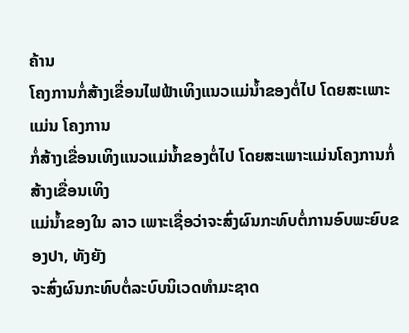ຄ້ານ
ໂຄງການກໍ່ສ້າງເຂື່ອນໄຟຟ້າເທິງແນວແມ່ນໍ້າຂອງຕໍ່ໄປ ໂດຍສະເພາະແມ່ນ ໂຄງການ
ກໍ່ສ້າງເຂື່ອນເທິງແນວແມ່ນໍ້າຂອງຕໍ່ໄປ ໂດຍສະເພາະແມ່ນໂຄງການກໍ່ສ້າງເຂື່ອນເທິງ
ແມ່ນໍ້າຂອງໃນ ລາວ ເພາະເຊື່ອວ່າຈະສົ່ງຜົນກະທົບຕໍ່ການອົບພະຍົບຂອງປາ, ທັງຍັງ
ຈະສົ່ງຜົນກະທົບຕໍ່ລະບົບນິເວດທຳມະຊາດ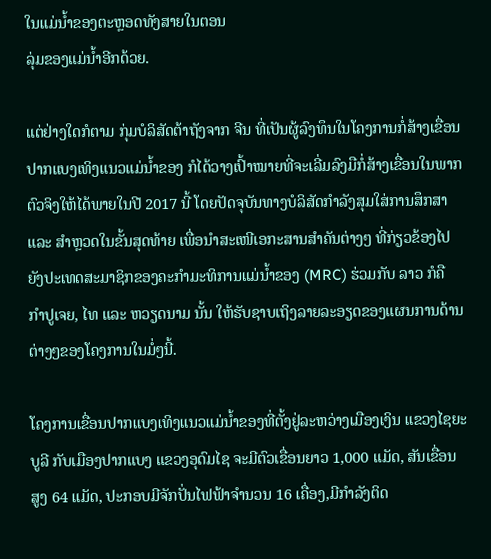ໃນແມ່ນໍ້າຂອງຕະຫຼອດທັງສາຍໃນຕອນ
ລຸ່ມຂອງແມ່ນໍ້າອີກດ້ວຍ.

ແຕ່ຢ່າງໃດກໍຕາມ ກຸ່ມບໍລິສັດຕ້າຖັງຈາກ ຈີນ ທີ່ເປັນຜູ້ລົງທຶນໃນໂຄງການກໍ່ສ້າງເຂື່ອນ
ປາກແບງເທິງແນວແມ່ນໍ້າຂອງ ກໍໄດ້ວາງເປົ້າໝາຍທີ່ຈະເລີ່ມລົງມືກໍ່ສ້າງເຂື່ອນໃນພາກ
ຕົວຈິງໃຫ້ໄດ້ພາຍໃນປີ 2017 ນີ້ ໂດຍປັດຈຸບັນທາງບໍລິສັດກຳລັງສຸມໃສ່ການສຶກສາ
ແລະ ສຳຫຼວດໃນຂັ້ນສຸດທ້າຍ ເພື່ອນຳສະເໜີເອກະສານສຳຄັນຕ່າງໆ ທີ່ກ່ຽວຂ້ອງໄປ
ຍັງປະເທດສະມາຊິກຂອງຄະກຳມະທິການແມ່ນໍ້າຂອງ (MRC) ຮ່ວມກັບ ລາວ ກໍຄື
ກຳປູເຈຍ, ໄທ ແລະ ຫວຽດນາມ ນັ້ນ ໃຫ້ຮັບຊາບເຖິງລາຍລະອຽດຂອງແຜນການດ້ານ
ຕ່າງໆຂອງໂຄງການໃນມໍ່ໆນີ້.

ໂຄງການເຂື່ອນປາກແບງເທິງແນວແມ່ນໍ້າຂອງທີ່ຕັ້ງຢູ່ລະຫວ່າງເມືອງເງິນ ແຂວງໄຊຍະ
ບູລີ ກັບເມືອງປາກແບງ ແຂວງອຸດົມໄຊ ຈະມີຕົວເຂື່ອນຍາວ 1,000 ແມັດ, ສັນເຂື່ອນ
ສູງ 64 ແມັດ, ປະກອບມີຈັກປັ່ນໄຟຟ້າຈຳນວນ 16 ເຄື່ອງ,ມີກຳລັງຕິດ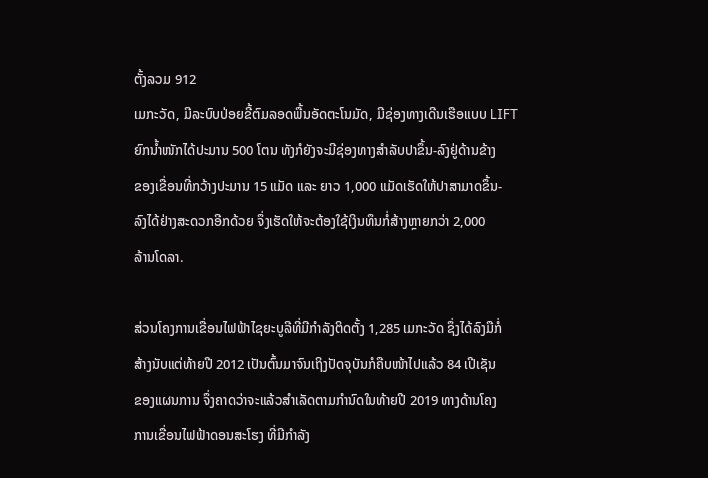ຕັ້ງລວມ 912
ເມກະວັດ, ມີລະບົບປ່ອຍຂີ້ຕົມລອດພື້ນອັດຕະໂນມັດ, ມີຊ່ອງທາງເດີນເຮືອແບບ LIFT
ຍົກນໍ້າໜັກໄດ້ປະມານ 500 ໂຕນ ທັງກໍຍັງຈະມີຊ່ອງທາງສຳລັບປາຂຶ້ນ-ລົງຢູ່ດ້ານຂ້າງ
ຂອງເຂື່ອນທີ່ກວ້າງປະມານ 15 ແມັດ ແລະ ຍາວ 1,000 ແມັດເຮັດໃຫ້ປາສາມາດຂຶ້ນ-
ລົງໄດ້ຢ່າງສະດວກອີກດ້ວຍ ຈຶ່ງເຮັດໃຫ້ຈະຕ້ອງໃຊ້ເງິນທຶນກໍ່ສ້າງຫຼາຍກວ່າ 2,000
ລ້ານໂດລາ.

ສ່ວນໂຄງການເຂື່ອນໄຟຟ້າໄຊຍະບູລີທີ່ມີກຳລັງຕິດຕັ້ງ 1,285 ເມກະວັດ ຊຶ່ງໄດ້ລົງມືກໍ່
ສ້າງນັບແຕ່ທ້າຍປີ 2012 ເປັນຕົ້ນມາຈົນເຖິງປັດຈຸບັນກໍຄືບໜ້າໄປແລ້ວ 84 ເປີເຊັນ
ຂອງແຜນການ ຈຶ່ງຄາດວ່າຈະແລ້ວສຳເລັດຕາມກຳນົດໃນທ້າຍປີ 2019 ທາງດ້ານໂຄງ
ການເຂື່ອນໄຟຟ້າດອນສະໂຮງ ທີ່ມີກຳລັງ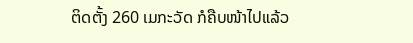ຕິດຕັ້ງ 260 ເມກະວັດ ກໍຄືບໜ້າໄປແລ້ວ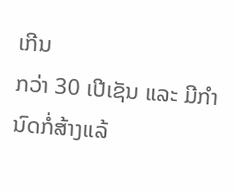ເກີນ
ກວ່າ 30 ເປີເຊັນ ແລະ ມີກຳນົດກໍ່ສ້າງແລ້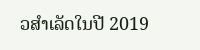ວສຳເລັດໃນປີ 2019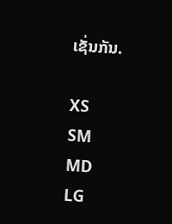ເຊັ່ນກັນ.

XS
SM
MD
LG